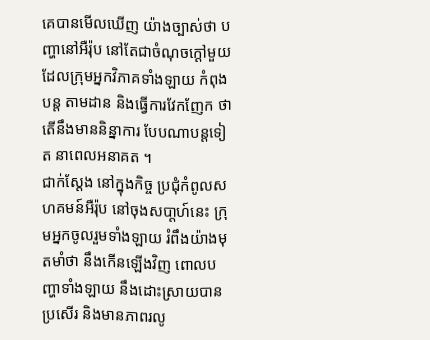គេបានមើលឃើញ យ៉ាងច្បាស់ថា បញ្ហានៅអឺរ៉ុប នៅតែជាចំណុចក្ដៅមួយ ដែលក្រុមអ្នកវិភាគទាំងឡាយ កំពុងបន្ដ តាមដាន និងធ្វើការវែកញែក ថាតើនឹងមាននិន្នាការ បែបណាបន្ដទៀត នាពេលអនាគត ។
ជាក់ស្ដែង នៅក្នុងកិច្ច ប្រជុំកំពូលសហគមន៍អឺរ៉ុប នៅចុងសបា្ដហ៍នេះ ក្រុមអ្នកចូលរួមទាំងឡាយ រំពឹងយ៉ាងមុតមាំថា នឹងកើនឡើងវិញ ពោលបញ្ហាទាំងឡាយ នឹងដោះស្រាយបានប្រសើរ និងមានភាពរលូ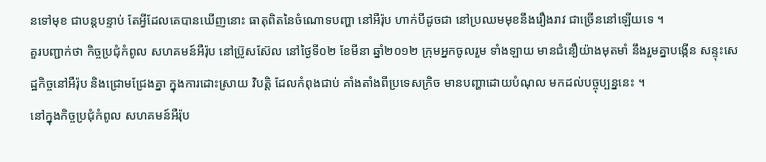នទៅមុខ ជាបន្ដបន្ទាប់ តែអ្វីដែលគេបានឃើញនោះ ធាតុពិតនៃចំណោទបញ្ហា នៅអឺរ៉ុប ហាក់បីដូចជា នៅប្រឈមមុខនឹងរឿងរាវ ជាច្រើននៅឡើយទេ ។
គួរបញ្ជាក់ថា កិច្ចប្រជុំកំពូល សហគមន៍អឺរ៉ុប នៅប្រ៊ូសស៊ែល នៅថ្ងៃទី០២ ខែមីនា ឆ្នាំ២០១២ ក្រុមអ្នកចូលរួម ទាំងឡាយ មានជំនឿយ៉ាងមុតមាំ នឹងរួមគ្នាបង្កើន សន្ទុះសេដ្ឋកិច្ចនៅអឺរ៉ុប និងជ្រោមជ្រែងគ្នា ក្នុងការដោះស្រាយ វិបត្ដិ ដែលកំពុងជាប់ គាំងតាំងពីប្រទេសក្រិច មានបញ្ហាដោយបំណុល មកដល់បច្ចុប្បន្ននេះ ។
នៅក្នុងកិច្ចប្រជុំកំពូល សហគមន៍អឺរ៉ុប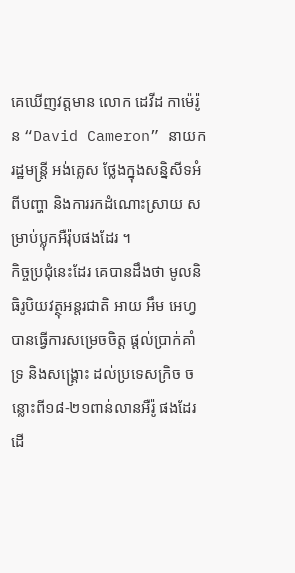គេឃើញវត្ដមាន លោក ដេវីដ កាម៉េរ៉ូន “David Cameron” នាយករដ្ឋមន្ដ្រី អង់គ្លេស ថ្លែងក្នុងសន្និសីទអំពីបញ្ហា និងការរកដំណោះស្រាយ សម្រាប់ប្លុកអឺរ៉ុបផងដែរ ។
កិច្ចប្រជុំនេះដែរ គេបានដឹងថា មូលនិធិរូបិយវត្ថុអន្ដរជាតិ អាយ អឹម អេហ្វ បានធ្វើការសម្រេចចិត្ដ ផ្ដល់ប្រាក់គាំទ្រ និងសង្គ្រោះ ដល់ប្រទេសក្រិច ចន្លោះពី១៨-២១ពាន់លានអឺរ៉ូ ផងដែរដើ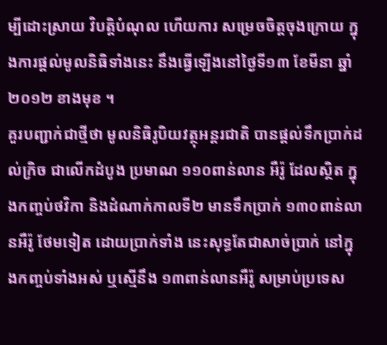ម្បីដោះស្រាយ វិបត្ដិបំណុល ហើយការ សម្រេចចិត្ដចុងក្រោយ ក្នុងការផ្ដល់មូលនិធិទាំងនេះ នឹងធ្វើឡើងនៅថ្ងៃទី១៣ ខែមីនា ឆ្នាំ២០១២ ខាងមុខ ។
គួរបញ្ជាក់ជាថ្មីថា មូលនិធិរូបិយវត្ថុអន្ដរជាតិ បានផ្ដល់ទឹកប្រាក់ដល់ក្រិច ជាលើកដំបូង ប្រមាណ ១១០ពាន់លាន អឺរ៉ូ ដែលស្ថិត ក្នុងកញ្ចប់ថវិកា និងដំណាក់កាលទី២ មានទឹកប្រាក់ ១៣០ពាន់លានអឺរ៉ូ ថែមទៀត ដោយប្រាក់ទាំង នេះសុទ្ធតែជាសាច់ប្រាក់ នៅក្នុងកញ្ចប់ទាំងអស់ ឬស្មើនឹង ១៣ពាន់លានអឺរ៉ូ សម្រាប់ប្រទេស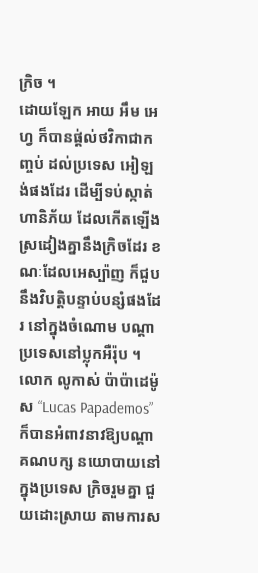ក្រិច ។
ដោយឡែក អាយ អឹម អេហ្វ ក៏បានផ្ដ់ល់ថវិកាជាកញ្ចប់ ដល់ប្រទេស អៀឡង់ផងដែរ ដើម្បីទប់ស្កាត់ហានិភ័យ ដែលកើតឡើង ស្រដៀងគ្នានឹងក្រិចដែរ ខណៈដែលអេស្ប៉ាញ ក៏ជួបនឹងវិបត្ដិបន្ទាប់បន្សំផងដែរ នៅក្នុងចំណោម បណ្ដាប្រទេសនៅប្លុកអឺរ៉ុប ។
លោក លូកាស់ ប៉ាប៉ាដេម៉ូស “Lucas Papademos” ក៏បានអំពាវនាវឱ្យបណ្ដាគណបក្ស នយោបាយនៅក្នុងប្រទេស ក្រិចរួមគ្នា ជួយដោះស្រាយ តាមការស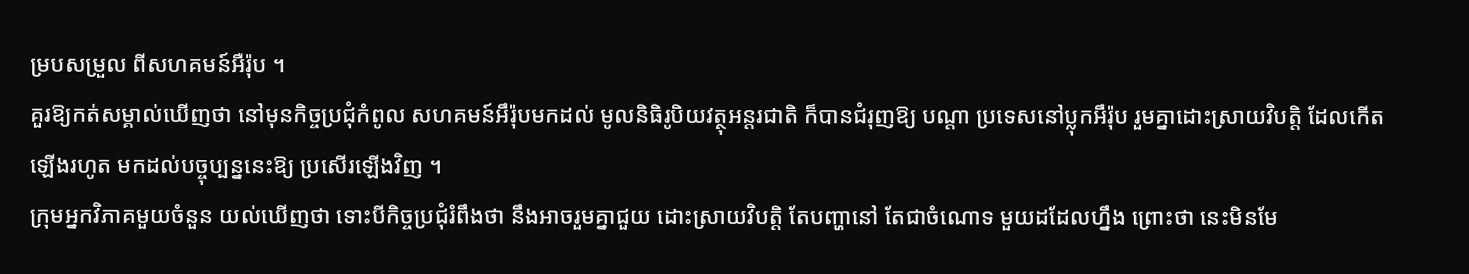ម្របសម្រួល ពីសហគមន៍អឺរ៉ុប ។
គួរឱ្យកត់សម្គាល់ឃើញថា នៅមុនកិច្ចប្រជុំកំពូល សហគមន៍អឹរ៉ុបមកដល់ មូលនិធិរូបិយវត្ថុអន្ដរជាតិ ក៏បានជំរុញឱ្យ បណ្ដា ប្រទេសនៅប្លុកអឹរ៉ុប រួមគ្នាដោះស្រាយវិបត្ដិ ដែលកើតឡើងរហូត មកដល់បច្ចុប្បន្ននេះឱ្យ ប្រសើរឡើងវិញ ។
ក្រុមអ្នកវិភាគមួយចំនួន យល់ឃើញថា ទោះបីកិច្ចប្រជុំរំពឹងថា នឹងអាចរួមគ្នាជួយ ដោះស្រាយវិបត្ដិ តែបញ្ហានៅ តែជាចំណោទ មួយដដែលហ្នឹង ព្រោះថា នេះមិនមែ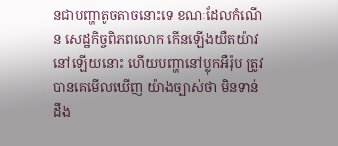នជាបញ្ហាតូចតាចនោះទេ ខណៈដែលកំណើន សេដ្ឋកិច្ចពិភពលោក កើនឡើងយឺតយ៉ាវ នៅឡើយនោះ ហើយបញ្ហានៅប្លុកអឺរ៉ុប ត្រូវបានគេមើលឃើញ យ៉ាងច្បាស់ថា មិនទាន់ដឹង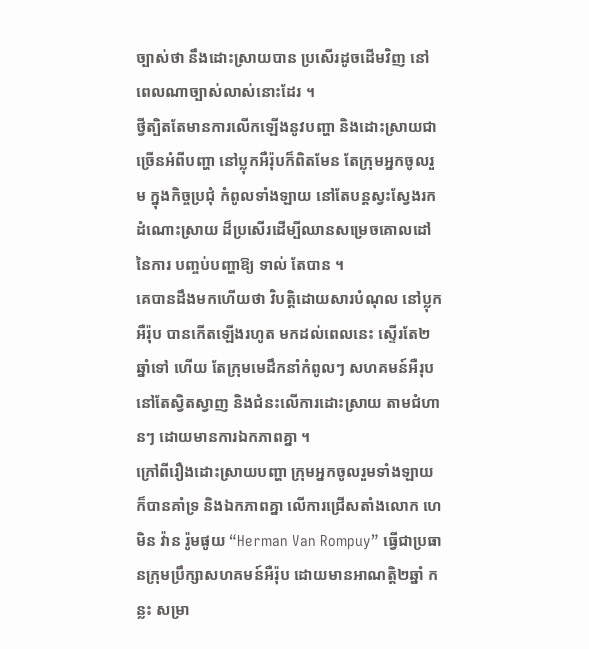ច្បាស់ថា នឹងដោះស្រាយបាន ប្រសើរដូចដើមវិញ នៅពេលណាច្បាស់លាស់នោះដែរ ។
ថ្វីត្បិតតែមានការលើកឡើងនូវបញ្ហា និងដោះស្រាយជាច្រើនអំពីបញ្ហា នៅប្លុកអឺរ៉ុបក៏ពិតមែន តែក្រុមអ្នកចូលរួម ក្នុងកិច្ចប្រជុំ កំពូលទាំងឡាយ នៅតែបន្ដស្វះស្វែងរកដំណោះស្រាយ ដ៏ប្រសើរដើម្បីឈានសម្រេចគោលដៅ នៃការ បញ្ចប់បញ្ហាឱ្យ ទាល់ តែបាន ។
គេបានដឹងមកហើយថា វិបត្ដិដោយសារបំណុល នៅប្លុកអឺរ៉ុប បានកើតឡើងរហូត មកដល់ពេលនេះ ស្ទើរតែ២ឆ្នាំទៅ ហើយ តែក្រុមមេដឹកនាំកំពូលៗ សហគមន៍អឺរុប នៅតែស្វិតស្វាញ និងជំនះលើការដោះស្រាយ តាមជំហានៗ ដោយមានការឯកភាពគ្នា ។
ក្រៅពីរឿងដោះស្រាយបញ្ហា ក្រុមអ្នកចូលរួមទាំងឡាយ ក៏បានគាំទ្រ និងឯកភាពគ្នា លើការជ្រើសតាំងលោក ហេ មិន វ៉ាន រ៉ូមផូយ “Herman Van Rompuy” ធ្វើជាប្រធានក្រុមប្រឹក្សាសហគមន៍អឺរ៉ុប ដោយមានអាណត្ដិ២ឆ្នាំ កន្លះ សម្រា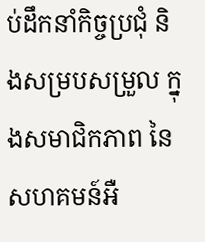ប់ដឹកនាំកិច្ចប្រជុំ និងសម្របសម្រួល ក្នុងសមាជិកភាព នៃសហគមន៍អឺ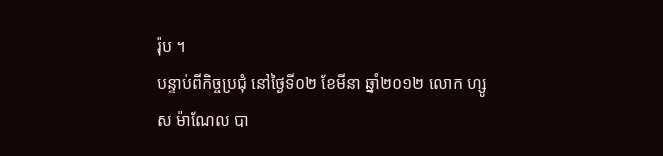រ៉ុប ។
បន្ទាប់ពីកិច្ចប្រជុំ នៅថ្ងៃទី០២ ខែមីនា ឆ្នាំ២០១២ លោក ហ្សូស ម៉ាណែល បា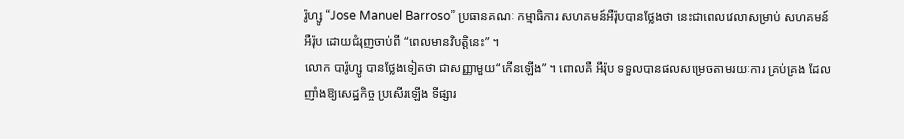រ៉ូហ្សូ “Jose Manuel Barroso” ប្រធានគណៈ កម្មាធិការ សហគមន៍អឺរ៉ុបបានថ្លែងថា នេះជាពេលវេលាសម្រាប់ សហគមន៍អឺរ៉ុប ដោយជំរុញចាប់ពី “ពេលមានវិបត្ដិនេះ” ។
លោក បារ៉ូហ្សូ បានថ្លែងទៀតថា ជាសញ្ញាមួយ“កើនឡើង” ។ ពោលគឺ អឹរ៉ុប ទទួលបានផលសម្រេចតាមរយៈការ គ្រប់គ្រង ដែលញាំងឱ្យសេដ្ឋកិច្ច ប្រសើរឡើង ទីផ្សារ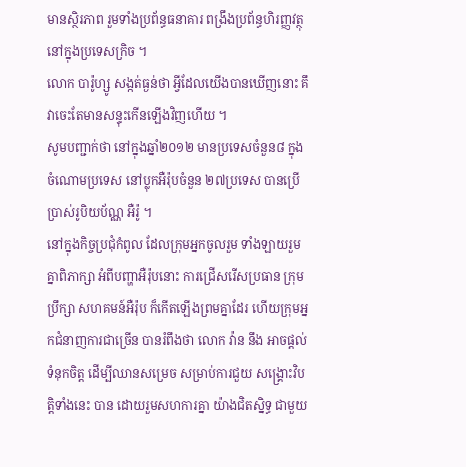មានស្ថិរភាព រួមទាំងប្រព័ន្ធធនាគារ ពង្រឹងប្រព័ន្ធហិរញ្ញវត្ថុ នៅក្នុងប្រទេសក្រិច ។
លោក បារ៉ូហ្សូ សង្កត់ធ្ងន់ថា អ្វីដែលយើងបានឃើញនោះ គឹវាចេះតែមានសន្ទុះកើនឡើងវិញហើយ ។
សូមបញ្ជាក់ថា នៅក្នុងឆ្នាំ២០១២ មានប្រទេសចំនួន៨ ក្នុងចំណោមប្រទេស នៅប្លុកអឺរ៉ុបចំនួន ២៧ប្រទេស បានប្រើ ប្រាស់រូបិយប័ណ្ណ អឺរ៉ូ ។
នៅក្នុងកិច្ចប្រជុំកំពូល ដែលក្រុមអ្នកចូលរួម ទាំងឡាយរួមគ្នាពិភាក្សា អំពីបញ្ហាអឺរ៉ុបនោះ ការជ្រើសរើសប្រធាន ក្រុមប្រឹក្សា សហគមន៍អឺរ៉ុប ក៏កើតឡើងព្រមគ្នាដែរ ហើយក្រុមអ្នកជំនាញការជាច្រើន បានរំពឹងថា លោក វ៉ាន នឹង អាចផ្ដល់ទំនុកចិត្ដ ដើម្បីឈានសម្រេច សម្រាប់ការជួយ សង្គ្រោះវិបត្ដិទាំងនេះ បាន ដោយរួមសហការគ្នា យ៉ាងជិតស្និទ្ធ ជាមួយ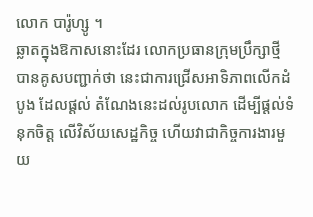លោក បារ៉ូហ្សូ ។
ឆ្លាតក្នុងឱកាសនោះដែរ លោកប្រធានក្រុមប្រឹក្សាថ្មី បានគូសបញ្ជាក់ថា នេះជាការជ្រើសអាទិភាពលើកដំបូង ដែលផ្ដល់ តំណែងនេះដល់រូបលោក ដើម្បីផ្ដល់ទំនុកចិត្ដ លើវិស័យសេដ្ឋកិច្ច ហើយវាជាកិច្ចការងារមួយ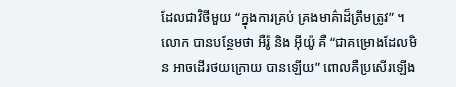ដែលជាវិថីមួយ “ក្នុងការគ្រប់ គ្រងមាគ៌ាដ៏ត្រឹមត្រូវ” ។
លោក បានបន្ថែមថា អឺរ៉ូ និង អ៊ីយ៉ូ គឺ “ជាគម្រោងដែលមិន អាចដើរថយក្រោយ បានឡើយ” ពោលគឺប្រសើរឡើង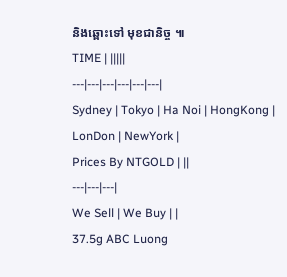និងឆ្ពោះទៅ មុខជានិច្ច ៕
TIME | |||||
---|---|---|---|---|---|
Sydney | Tokyo | Ha Noi | HongKong | LonDon | NewYork |
Prices By NTGOLD | ||
---|---|---|
We Sell | We Buy | |
37.5g ABC Luong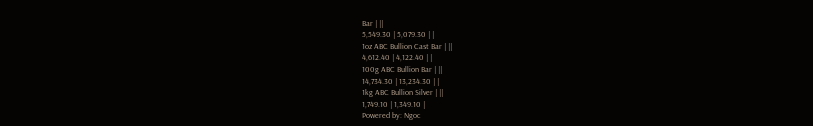Bar | ||
5,549.30 | 5,079.30 | |
1oz ABC Bullion Cast Bar | ||
4,612.40 | 4,122.40 | |
100g ABC Bullion Bar | ||
14,734.30 | 13,234.30 | |
1kg ABC Bullion Silver | ||
1,749.10 | 1,349.10 |
Powered by: Ngoc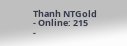Thanh NTGold
- Online: 215
-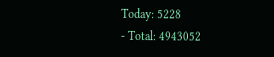Today: 5228
- Total: 4943052